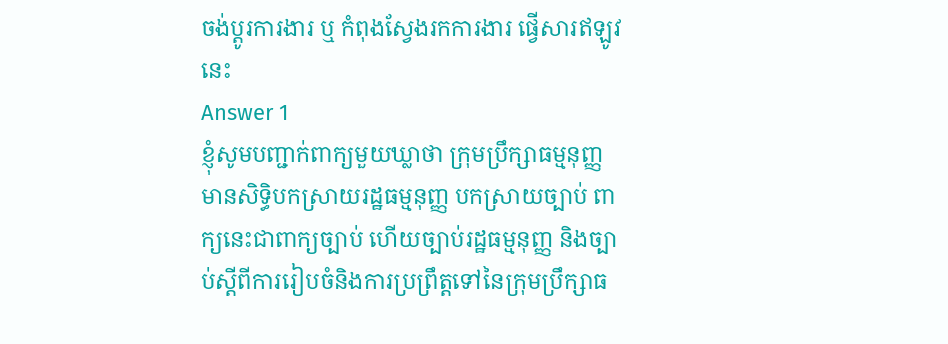ចង់ប្តូរការងារ ឬ កំពុងស្វែងរកការងារ ផ្វើសារឥឡូវនេះ
Answer 1
ខ្ញុំសូមបញ្ជាក់ពាក្យមួយឃ្លាថា ក្រុមប្រឹក្សាធម្មនុញ្ញមានសិទ្ធិបកស្រាយរដ្ឋធម្មនុញ្ញ បកស្រាយច្បាប់ ពាក្យនេះជាពាក្យច្បាប់ ហើយច្បាប់រដ្ឋធម្មនុញ្ញ និងច្បាប់ស្តីពីការរៀបចំនិងការប្រព្រឹត្តទៅនៃក្រុមប្រឹក្សាធ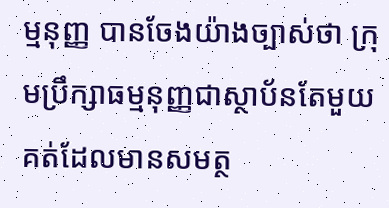ម្មនុញ្ញ បានចែងយ៉ាងច្បាស់ថា ក្រុមប្រឹក្សាធម្មនុញ្ញជាស្ថាប័នតែមួយគត់ដែលមានសមត្ថ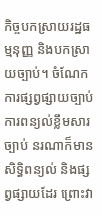កិច្ចបកស្រាយរដ្ឋធម្មនុញ្ញ និងបកស្រាយច្បាប់។ ចំណែកការផ្សព្វផ្សាយច្បាប់ ការពន្យល់ខ្លឹមសារច្បាប់ នរណាក៏មានសិទ្ធិពន្យល់ និងផ្សព្វផ្សាយដែរ ព្រោះវា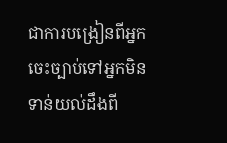ជាការបង្រៀនពីអ្នកចេះច្បាប់ទៅអ្នកមិនទាន់យល់ដឹងពី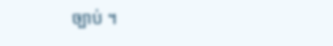ច្បាប់ ។